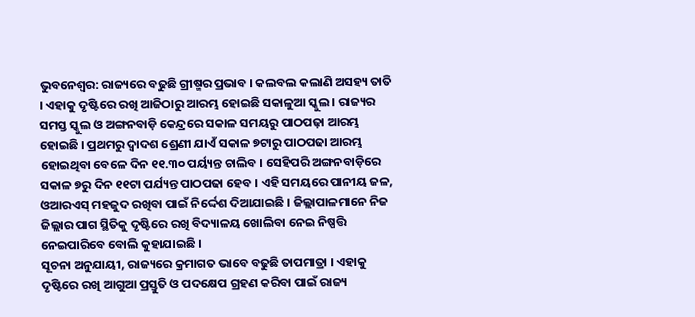ଭୁବନେଶ୍ବର: ରାଜ୍ୟରେ ବଢୁଛି ଗ୍ରୀଷ୍ମର ପ୍ରଭାବ । କଲବଲ କଲାଣି ଅସହ୍ୟ ତାତି । ଏହାକୁ ଦୃଷ୍ଟିରେ ରଖି ଆଜିଠାରୁ ଆରମ୍ଭ ହୋଇଛି ସକାଳୁଆ ସ୍କୁଲ । ରାଜ୍ୟର ସମସ୍ତ ସ୍କୁଲ ଓ ଅଙ୍ଗନବାଡ଼ି କେନ୍ଦ୍ରରେ ସକାଳ ସମୟରୁ ପାଠପଢ଼ା ଆରମ୍ଭ ହୋଇଛି । ପ୍ରଥମରୁ ଦ୍ଵାଦଶ ଶ୍ରେଣୀ ଯାଏଁ ସକାଳ ୭ଟାରୁ ପାଠପଢା ଆରମ୍ଭ ହୋଇଥିବା ବେଳେ ଦିନ ୧୧.୩୦ ପର୍ୟ୍ୟନ୍ତ ଚାଲିବ । ସେହିପରି ଅଙ୍ଗନବାଡ଼ିରେ ସକାଳ ୭ରୁ ଦିନ ୧୧ଟା ପର୍ଯ୍ୟନ୍ତ ପାଠପଢା ହେବ । ଏହି ସମୟରେ ପାନୀୟ ଜଳ, ଓଆରଏସ୍ ମହଜୁଦ ରଖିବା ପାଇଁ ନିର୍ଦ୍ଦେଶ ଦିଆଯାଇଛି । ଜିଲ୍ଲାପାଳମାନେ ନିଜ ଜିଲ୍ଲାର ପାଗ ସ୍ଥିତିକୁ ଦୃଷ୍ଟିରେ ରଖି ବିଦ୍ୟାଳୟ ଖୋଲିବା ନେଇ ନିଷ୍ପତ୍ତି ନେଇପାରିବେ ବୋଲି କୁହାଯାଇଛି ।
ସୂଚନା ଅନୁଯାୟୀ, ରାଜ୍ୟରେ କ୍ରମାଗତ ଭାବେ ବଢୁଛି ତାପମାତ୍ରା । ଏହାକୁ ଦୃଷ୍ଟିରେ ରଖି ଆଗୁଆ ପ୍ରସ୍ତୁତି ଓ ପଦକ୍ଷେପ ଗ୍ରହଣ କରିବା ପାଇଁ ରାଜ୍ୟ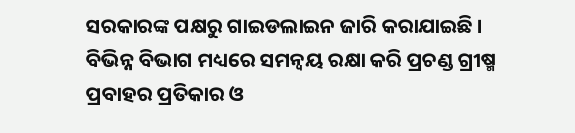ସରକାରଙ୍କ ପକ୍ଷରୁ ଗାଇଡଲାଇନ ଜାରି କରାଯାଇଛି । ବିଭିନ୍ନ ବିଭାଗ ମଧ୍ୟରେ ସମନ୍ୱୟ ରକ୍ଷା କରି ପ୍ରଚଣ୍ଡ ଗ୍ରୀଷ୍ମ ପ୍ରବାହର ପ୍ରତିକାର ଓ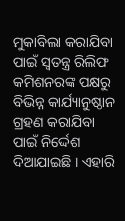ମୁକାବିଲା କରାଯିବା ପାଇଁ ସ୍ୱତନ୍ତ୍ର ରିଲିଫ କମିଶନରଙ୍କ ପକ୍ଷରୁ ବିଭିନ୍ନ କାର୍ଯ୍ୟାନୁଷ୍ଠାନ ଗ୍ରହଣ କରାଯିବା ପାଇଁ ନିର୍ଦ୍ଦେଶ ଦିଆଯାଇଛି । ଏହାରି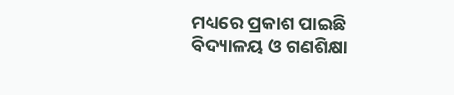ମଧ୍ୟରେ ପ୍ରକାଶ ପାଇଛି ବିଦ୍ୟାଳୟ ଓ ଗଣଶିକ୍ଷା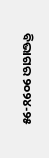ବିଭାଗର ୨୦୨୪-୨୫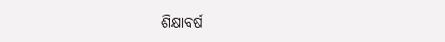ଶିକ୍ଷାବର୍ଷ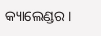କ୍ୟାଲେଣ୍ଡର ।